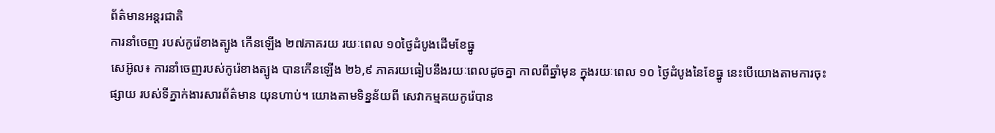ព័ត៌មានអន្តរជាតិ
ការនាំចេញ របស់កូរ៉េខាងត្បូង កើនឡើង ២៧ភាគរយ រយៈពេល ១០ថ្ងៃដំបូងដើមខែធ្នូ
សេអ៊ូល៖ ការនាំចេញរបស់កូរ៉េខាងត្បូង បានកើនឡើង ២៦,៩ ភាគរយធៀបនឹងរយៈពេលដូចគ្នា កាលពីឆ្នាំមុន ក្នុងរយៈពេល ១០ ថ្ងៃដំបូងនៃខែធ្នូ នេះបើយោងតាមការចុះផ្សាយ របស់ទីភ្នាក់ងារសារព័ត៌មាន យុនហាប់។ យោងតាមទិន្នន័យពី សេវាកម្មគយកូរ៉េបាន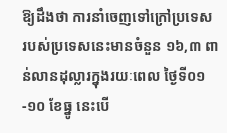ឱ្យដឹងថា ការនាំចេញទៅក្រៅប្រទេស របស់ប្រទេសនេះមានចំនួន ១៦,៣ ពាន់លានដុល្លារក្នុងរយៈពេល ថ្ងៃទី០១-១០ ខែធ្នូ នេះបើ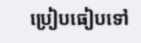ប្រៀបធៀបទៅ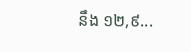នឹង ១២,៩...